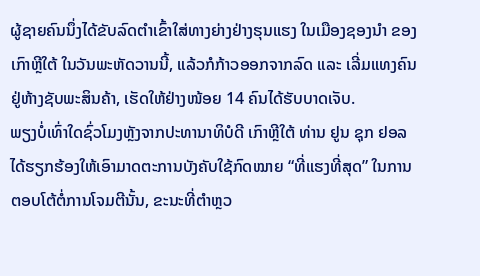ຜູ້ຊາຍຄົນນຶ່ງໄດ້ຂັບລົດຕຳເຂົ້າໃສ່ທາງຍ່າງຢ່າງຮຸນແຮງ ໃນເມືອງຊອງນຳ ຂອງເກົາຫຼີໃຕ້ ໃນວັນພະຫັດວານນີ້, ແລ້ວກໍກ້າວອອກຈາກລົດ ແລະ ເລີ່ມແທງຄົນຢູ່ຫ້າງຊັບພະສິນຄ້າ, ເຮັດໃຫ້ຢ່າງໜ້ອຍ 14 ຄົນໄດ້ຮັບບາດເຈັບ.
ພຽງບໍ່ເທົ່າໃດຊົ່ວໂມງຫຼັງຈາກປະທານາທິບໍດີ ເກົາຫຼີໃຕ້ ທ່ານ ຢູນ ຊຸກ ຢອລ ໄດ້ຮຽກຮ້ອງໃຫ້ເອົາມາດຕະການບັງຄັບໃຊ້ກົດໝາຍ “ທີ່ແຮງທີ່ສຸດ” ໃນການຕອບໂຕ້ຕໍ່ການໂຈມຕີນັ້ນ, ຂະນະທີ່ຕຳຫຼວ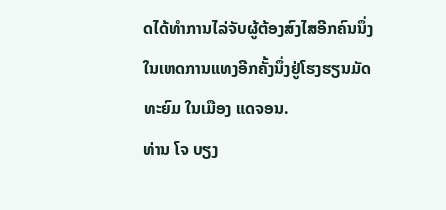ດໄດ້ທຳການໄລ່ຈັບຜູ້ຕ້ອງສົງໄສອີກຄົນນຶ່ງ ໃນເຫດການແທງອີກຄັ້ງນຶ່ງຢູ່ໂຮງຮຽນມັດທະຍົມ ໃນເມືອງ ແດຈອນ.
ທ່ານ ໂຈ ບຽງ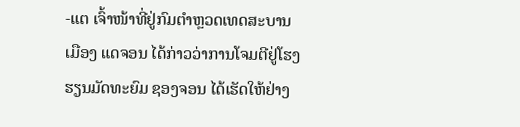-ແຕ ເຈົ້າໜ້າທີ່ຢູ່ກົມຕຳຫຼວດເທດສະບານເມືອງ ແດຈອນ ໄດ້ກ່າວວ່າການໂຈມຕີຢູ່ໂຮງຮຽນມັດທະຍົມ ຊອງຈອນ ໄດ້ເຮັດໃຫ້ຢ່າງ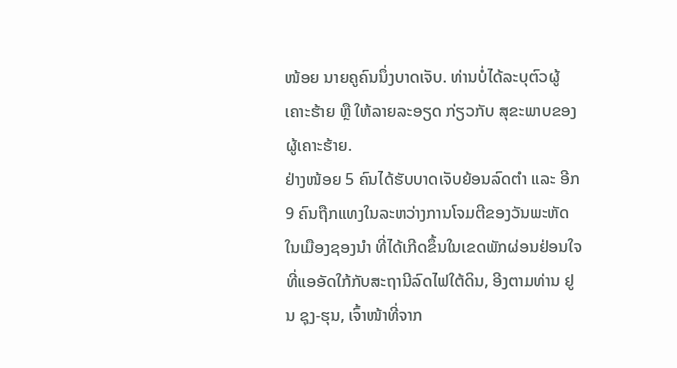ໜ້ອຍ ນາຍຄູຄົນນຶ່ງບາດເຈັບ. ທ່ານບໍ່ໄດ້ລະບຸຕົວຜູ້ເຄາະຮ້າຍ ຫຼື ໃຫ້ລາຍລະອຽດ ກ່ຽວກັບ ສຸຂະພາບຂອງຜູ້ເຄາະຮ້າຍ.
ຢ່າງໜ້ອຍ 5 ຄົນໄດ້ຮັບບາດເຈັບຍ້ອນລົດຕຳ ແລະ ອີກ 9 ຄົນຖືກແທງໃນລະຫວ່າງການໂຈມຕີຂອງວັນພະຫັດ ໃນເມືອງຊອງນຳ ທີ່ໄດ້ເກີດຂຶ້ນໃນເຂດພັກຜ່ອນຢ່ອນໃຈທີ່ແອອັດໃກ້ກັບສະຖານີລົດໄຟໃຕ້ດິນ, ອີງຕາມທ່ານ ຢູນ ຊຸງ-ຮຸນ, ເຈົ້າໜ້າທີ່ຈາກ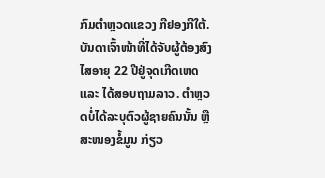ກົມຕຳຫຼວດແຂວງ ກີຢອງກີໃຕ້.
ບັນດາເຈົ້າໜ້າທີ່ໄດ້ຈັບຜູ້ຕ້ອງສົງໄສອາຍຸ 22 ປີຢູ່ຈຸດເກີດເຫດ ແລະ ໄດ້ສອບຖາມລາວ. ຕຳຫຼວດບໍ່ໄດ້ລະບຸຕົວຜູ້ຊາຍຄົນນັ້ນ ຫຼື ສະໜອງຂໍ້ມູນ ກ່ຽວ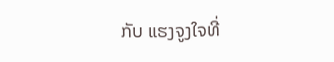ກັບ ແຮງຈູງໃຈທີ່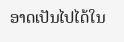ອາດເປັນໄປໄດ້ໃນ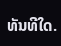ທັນທີໃດ.